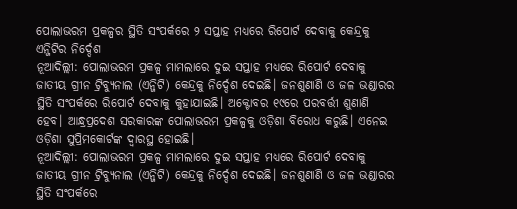ପୋଲାଭରମ ପ୍ରକଳ୍ପର ସ୍ଥିତି ସଂପର୍କରେ ୨ ସପ୍ତାହ ମଧ୍ୟରେ ରିପୋର୍ଟ ଦେବାକୁ କେନ୍ଦ୍ରକୁ ଏନ୍ଜିଟିର ନିର୍ଦ୍ଦେଶ
ନୂଆଦିଲ୍ଲୀ: ପୋଲାଭରମ ପ୍ରକଳ୍ପ ମାମଲାରେ ଦୁଇ ସପ୍ତାହ ମଧ୍ୟରେ ରିପୋର୍ଟ ଦେବାକୁ ଜାତୀୟ ଗ୍ରୀନ ଟ୍ରିବ୍ୟୁନାଲ (ଏନ୍ଜିଟି) କେନ୍ଦ୍ରକୁ ନିର୍ଦ୍ଦେଶ ଦେଇଛି। ଜନଶୁଣାଣି ଓ ଜଳ ଭଣ୍ଡାରର ସ୍ଥିତି ସଂପର୍କରେ ରିପୋର୍ଟ ଦେବାକୁ କୁହାଯାଇଛି। ଅକ୍ଟୋବର ୧୯ରେ ପରବର୍ତ୍ତୀ ଶୁଣାଣି ହେବ। ଆନ୍ଧ୍ରପ୍ରଦେଶ ସରକାରଙ୍କ ପୋଲାଭରମ ପ୍ରକଳ୍ପକୁ ଓଡ଼ିଶା ବିରୋଧ କରୁଛି। ଏନେଇ ଓଡ଼ିଶା ସୁପ୍ରିମକୋର୍ଟଙ୍କ ଦ୍ୱାରସ୍ଥ ହୋଇଛି।
ନୂଆଦିଲ୍ଲୀ: ପୋଲାଭରମ ପ୍ରକଳ୍ପ ମାମଲାରେ ଦୁଇ ସପ୍ତାହ ମଧ୍ୟରେ ରିପୋର୍ଟ ଦେବାକୁ ଜାତୀୟ ଗ୍ରୀନ ଟ୍ରିବ୍ୟୁନାଲ (ଏନ୍ଜିଟି) କେନ୍ଦ୍ରକୁ ନିର୍ଦ୍ଦେଶ ଦେଇଛି। ଜନଶୁଣାଣି ଓ ଜଳ ଭଣ୍ଡାରର ସ୍ଥିତି ସଂପର୍କରେ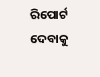ରିପୋର୍ଟ ଦେବାକୁ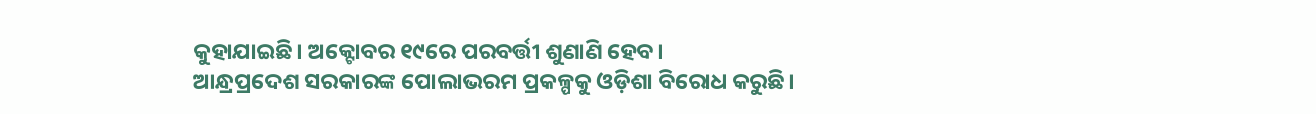କୁହାଯାଇଛି। ଅକ୍ଟୋବର ୧୯ରେ ପରବର୍ତ୍ତୀ ଶୁଣାଣି ହେବ।
ଆନ୍ଧ୍ରପ୍ରଦେଶ ସରକାରଙ୍କ ପୋଲାଭରମ ପ୍ରକଳ୍ପକୁ ଓଡ଼ିଶା ବିରୋଧ କରୁଛି।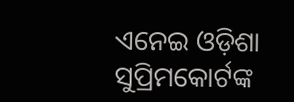ଏନେଇ ଓଡ଼ିଶା ସୁପ୍ରିମକୋର୍ଟଙ୍କ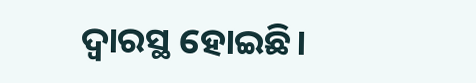ଦ୍ୱାରସ୍ଥ ହୋଇଛି।